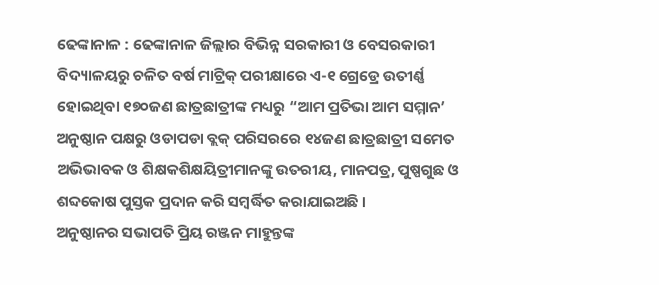ଢେଙ୍କାନାଳ : ଢେଙ୍କାନାଳ ଜିଲ୍ଲାର ବିଭିନ୍ନ ସରକାରୀ ଓ ବେସରକାରୀ ବିଦ୍ୟାଳୟରୁ ଚଳିତ ବର୍ଷ ମାଟ୍ରିକ୍ ପରୀକ୍ଷାରେ ଏ-୧ ଗ୍ରେଡ୍ରେ ଉତୀର୍ଣ୍ଣ ହୋଇଥିବା ୧୭୦ଜଣ ଛାତ୍ରଛାତ୍ରୀଙ୍କ ମଧ୍ୟରୁ “ଆମ ପ୍ରତିଭା ଆମ ସମ୍ମାନ’ ଅନୁଷ୍ଠାନ ପକ୍ଷରୁ ଓଡାପଡା ବ୍ଲକ୍ ପରିସରରେ ୧୪ଜଣ ଛାତ୍ରଛାତ୍ରୀ ସମେତ ଅଭିଭାବକ ଓ ଶିକ୍ଷକଶିକ୍ଷୟିତ୍ରୀମାନଙ୍କୁ ଉତରୀୟ, ମାନପତ୍ର, ପୁଷ୍ପଗୁଛ ଓ ଶବ୍ଦକୋଷ ପୁସ୍ତକ ପ୍ରଦାନ କରି ସମ୍ବର୍ଦ୍ଧିତ କରାଯାଇଅଛି ।
ଅନୁଷ୍ଠାନର ସଭାପତି ପ୍ରିୟ ରଞ୍ଜନ ମାହୁନ୍ତଙ୍କ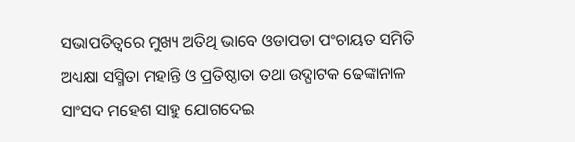ସଭାପତିତ୍ୱରେ ମୁଖ୍ୟ ଅତିଥି ଭାବେ ଓଡାପଡା ପଂଚାୟତ ସମିତି ଅଧ୍ୟକ୍ଷା ସସ୍ମିତା ମହାନ୍ତି ଓ ପ୍ରତିଷ୍ଠାତା ତଥା ଉଦ୍ଘାଟକ ଢେଙ୍କାନାଳ ସାଂସଦ ମହେଶ ସାହୁ ଯୋଗଦେଇ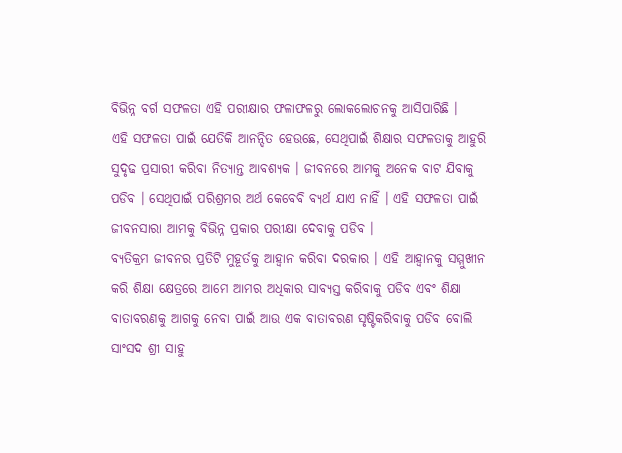ବିଭିନ୍ନ ବର୍ଗ ସଫଳତା ଏହି ପରୀକ୍ଷାର ଫଳାଫଳରୁ ଲୋକଲୋଚନକୁ ଆସିପାରିଛି ।
ଏହି ସଫଳତା ପାଇଁ ଯେତିକି ଆନନ୍ଦିତ ହେଉଛେ, ସେଥିପାଇଁ ଶିକ୍ଷାର ସଫଳତାକୁ ଆହୁରି ସୁଦୃଢ ପ୍ରସାରୀ କରିବା ନିତ୍ୟାନ୍ତ ଆବଶ୍ୟକ । ଜୀବନରେ ଆମକୁ ଅନେକ ବାଟ ଯିବାକୁ ପଡିବ । ସେଥିପାଇଁ ପରିଶ୍ରମର ଅର୍ଥ କେବେବି ବ୍ୟର୍ଥ ଯାଏ ନାହିଁ । ଏହି ସଫଳତା ପାଇଁ ଜୀବନସାରା ଆମକୁ ବିଭିନ୍ନ ପ୍ରକାର ପରୀକ୍ଷା ଦେବାକୁ ପଡିବ ।
ବ୍ୟତିକ୍ରମ ଜୀବନର ପ୍ରତିଟି ମୁହୂର୍ତକୁ ଆହ୍ୱାନ କରିବା ଦରକାର । ଏହି ଆହ୍ୱାନକୁ ସମ୍ମୁଖୀନ କରି ଶିକ୍ଷା କ୍ଷେତ୍ରରେ ଆମେ ଆମର ଅଧିକାର ସାବ୍ୟସ୍ତ କରିବାକୁ ପଡିବ ଏବଂ ଶିକ୍ଷା ବାତାବରଣକୁ ଆଗକୁ ନେବା ପାଇଁ ଆଉ ଏକ ବାତାବରଣ ସୃଷ୍ଟିକରିବାକୁ ପଡିବ ବୋଲି ସାଂସଦ ଶ୍ରୀ ସାହୁ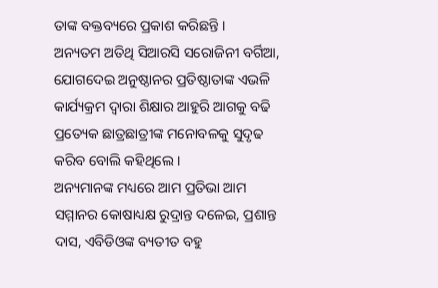ତାଙ୍କ ବକ୍ତବ୍ୟରେ ପ୍ରକାଶ କରିଛନ୍ତି ।
ଅନ୍ୟତମ ଅତିଥି ସିଆରସି ସରୋଜିନୀ ବର୍ଗିଆ, ଯୋଗଦେଇ ଅନୁଷ୍ଠାନର ପ୍ରତିଷ୍ଠାତାଙ୍କ ଏଭଳି କାର୍ଯ୍ୟକ୍ରମ ଦ୍ୱାରା ଶିକ୍ଷାର ଆହୁରି ଆଗକୁ ବଢି ପ୍ରତ୍ୟେକ ଛାତ୍ରଛାତ୍ରୀଙ୍କ ମନୋବଳକୁ ସୁଦୃଢ କରିବ ବୋଲି କହିଥିଲେ ।
ଅନ୍ୟମାନଙ୍କ ମଧ୍ୟରେ ଆମ ପ୍ରତିଭା ଆମ ସମ୍ମାନର କୋଷାଧ୍ୟକ୍ଷ ରୁଦ୍ରାନ୍ତ ଦଳେଇ, ପ୍ରଶାନ୍ତ ଦାସ, ଏବିଡିଓଙ୍କ ବ୍ୟତୀତ ବହୁ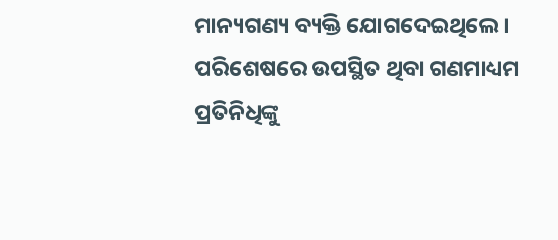ମାନ୍ୟଗଣ୍ୟ ବ୍ୟକ୍ତି ଯୋଗଦେଇଥିଲେ । ପରିଶେଷରେ ଉପସ୍ଥିତ ଥିବା ଗଣମାଧ୍ୟମ ପ୍ରତିନିଧିଙ୍କୁ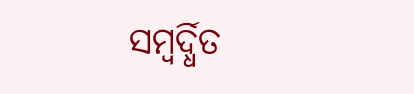ସମ୍ବର୍ଦ୍ଧିତ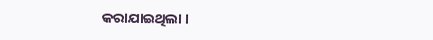କରାଯାଇଥିଲା ।